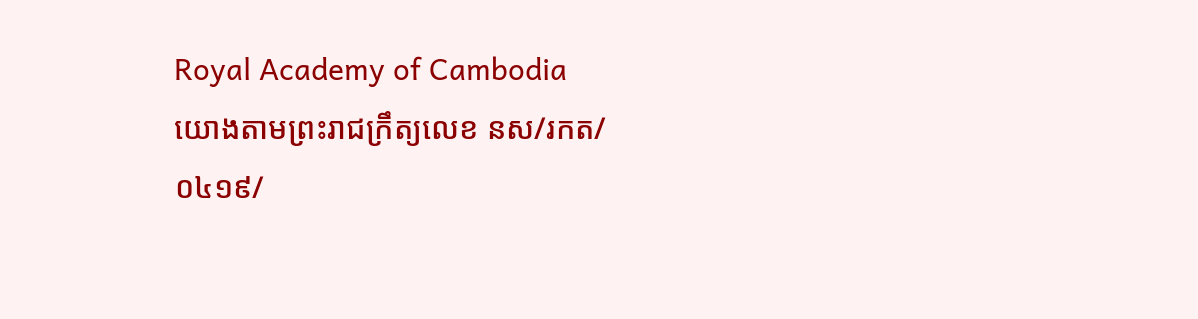Royal Academy of Cambodia
យោងតាមព្រះរាជក្រឹត្យលេខ នស/រកត/០៤១៩/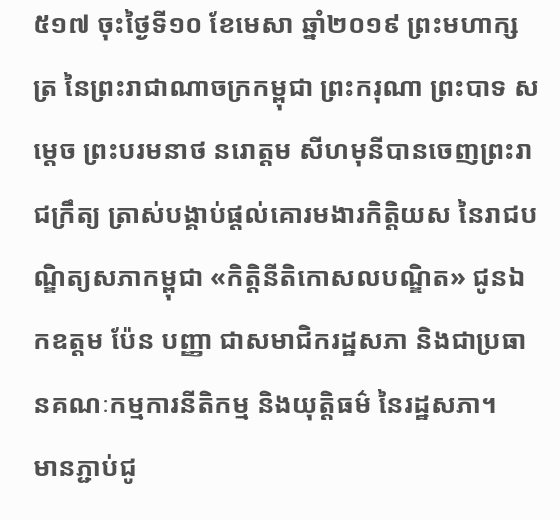៥១៧ ចុះថ្ងៃទី១០ ខែមេសា ឆ្នាំ២០១៩ ព្រះមហាក្សត្រ នៃព្រះរាជាណាចក្រកម្ពុជា ព្រះករុណា ព្រះបាទ សម្តេច ព្រះបរមនាថ នរោត្តម សីហមុនីបានចេញព្រះរាជក្រឹត្យ ត្រាស់បង្គាប់ផ្តល់គោរមងារកិត្តិយស នៃរាជបណ្ឌិត្យសភាកម្ពុជា «កិត្តិនីតិកោសលបណ្ឌិត» ជូនឯកឧត្តម ប៉ែន បញ្ញា ជាសមាជិករដ្ឋសភា និងជាប្រធានគណៈកម្មការនីតិកម្ម និងយុត្តិធម៌ នៃរដ្ឋសភា។
មានភ្ជាប់ជូ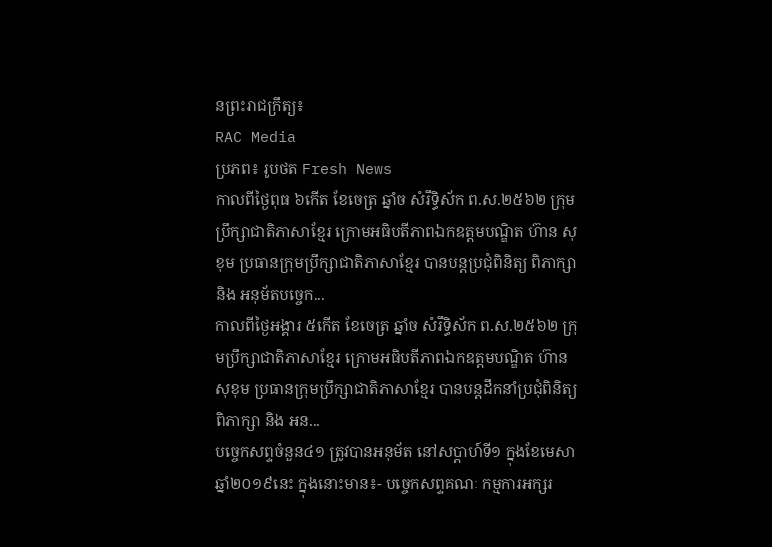នព្រះរាជក្រឹត្យ៖
RAC Media
ប្រភព៖ រូបថត Fresh News
កាលពីថ្ងៃពុធ ៦កេីត ខែចេត្រ ឆ្នាំច សំរឹទ្ធិស័ក ព.ស.២៥៦២ ក្រុមប្រឹក្សាជាតិភាសាខ្មែរ ក្រោមអធិបតីភាពឯកឧត្តមបណ្ឌិត ហ៊ាន សុខុម ប្រធានក្រុមប្រឹក្សាជាតិភាសាខ្មែរ បានបន្តប្រជុំពិនិត្យ ពិភាក្សា និង អនុម័តបច្ចេក...
កាលពីថ្ងៃអង្គារ ៥កេីត ខែចេត្រ ឆ្នាំច សំរឹទ្ធិស័ក ព.ស.២៥៦២ ក្រុមប្រឹក្សាជាតិភាសាខ្មែរ ក្រោមអធិបតីភាពឯកឧត្តមបណ្ឌិត ហ៊ាន សុខុម ប្រធានក្រុមប្រឹក្សាជាតិភាសាខ្មែរ បានបន្តដឹកនាំប្រជុំពិនិត្យ ពិភាក្សា និង អន...
បច្ចេកសព្ទចំនួន៤១ ត្រូវបានអនុម័ត នៅសប្តាហ៍ទី១ ក្នុងខែមេសា ឆ្នាំ២០១៩នេះ ក្នុងនោះមាន៖- បច្ចេកសព្ទគណៈ កម្មការអក្សរ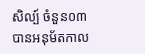សិល្ប៍ ចំនួន០៣ បានអនុម័តកាល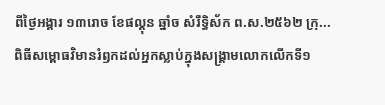ពីថ្ងៃអង្គារ ១៣រោច ខែផល្គុន ឆ្នាំច សំរឹទ្ធិស័ក ព.ស.២៥៦២ ក្រុ...
ពិធីសម្ពោធវិមានរំឭកដល់អ្នកស្លាប់ក្នុងសង្គ្រាមលោកលើកទី១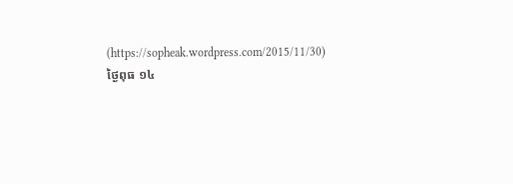(https://sopheak.wordpress.com/2015/11/30)
ថ្ងៃពុធ ១៤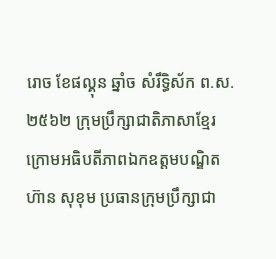រោច ខែផល្គុន ឆ្នាំច សំរឹទ្ធិស័ក ព.ស.២៥៦២ ក្រុមប្រឹក្សាជាតិភាសាខ្មែរ ក្រោមអធិបតីភាពឯកឧត្តមបណ្ឌិត ហ៊ាន សុខុម ប្រធានក្រុមប្រឹក្សាជា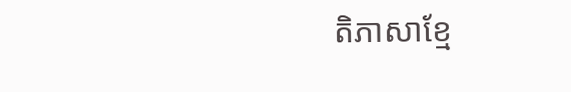តិភាសាខ្មែ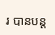រ បានបន្ត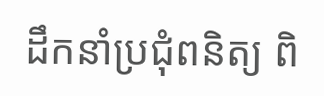ដឹកនាំប្រជុំពនិត្យ ពិ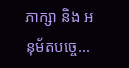ភាក្សា និង អនុម័តបច្ចេ...